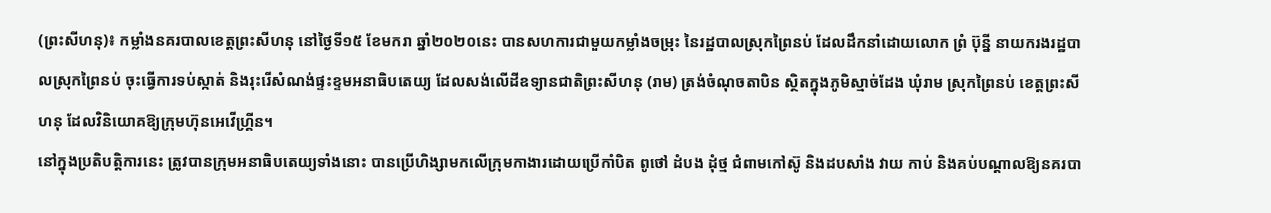(ព្រះសីហនុ)៖ កម្លាំងនគរបាលខេត្តព្រះសីហនុ នៅថ្ងៃទី១៥ ខែមករា ឆ្នាំ២០២០នេះ បានសហការជាមួយកម្លាំងចម្រុះ នៃរដ្ឋបាលស្រុកព្រៃនប់ ដែលដឹកនាំដោយលោក ព្រំ ប៊ុន្នី នាយករងរដ្ឋបាលស្រុកព្រៃនប់ ចុះធ្វើការទប់ស្កាត់ និងរុះរើសំណង់ផ្ទះខ្ទមអនាធិបតេយ្យ ដែលសង់លើដីឧទ្យានជាតិព្រះសីហនុ (រាម) ត្រង់ចំណុចតាបិន ស្ថិតក្នុងភូមិស្មាច់ដែង ឃុំរាម ស្រុកព្រៃនប់ ខេត្តព្រះសីហនុ ដែលវិនិយោគឱ្យក្រុមហ៊ុនអេវើហ្គ្រីន។
នៅក្នុងប្រតិបត្តិការនេះ ត្រូវបានក្រុមអនាធិបតេយ្យទាំងនោះ បានប្រើហិង្សាមកលើក្រុមកាងារដោយប្រើកាំបិត ពូថៅ ដំបង ដុំថ្ម ជំពាមកៅស៊ូ និងដបសាំង វាយ កាប់ និងគប់បណ្តាលឱ្យនគរបា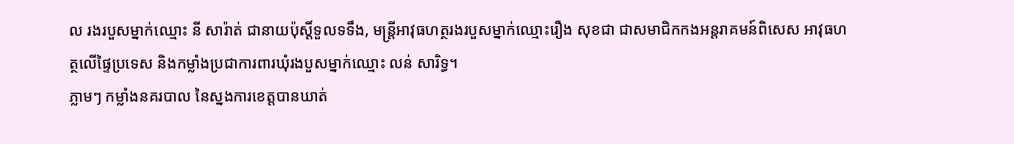ល រងរបួសម្នាក់ឈ្មោះ នី សារ៉ាត់ ជានាយប៉ុស្តិ៍ទួលទទឹង, មន្រ្តីអាវុធហត្ថរងរបួសម្នាក់ឈ្មោះរឿង សុខជា ជាសមាជិកកងអន្តរាគមន៍ពិសេស អាវុធហត្ថលើផ្ទៃប្រទេស និងកម្លាំងប្រជាការពារឃុំរងបួសម្នាក់ឈ្មោះ លន់ សារិទ្ធ។
ភ្លាមៗ កម្លាំងនគរបាល នៃស្នងការខេត្តបានឃាត់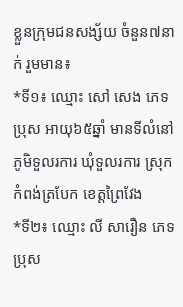ខ្លួនក្រុមជនសង្ស័យ ចំនួន៧នាក់ រួមមាន៖
*ទី១៖ ឈ្មោះ សៅ សេង ភេទប្រុស អាយុ៦៥ឆ្នាំ មានទីលំនៅភូមិទួលរការ ឃុំទួលរការ ស្រុកកំពង់ត្របែក ខេត្តព្រៃវែង
*ទី២៖ ឈ្មោះ លី សារឿន ភេទប្រុស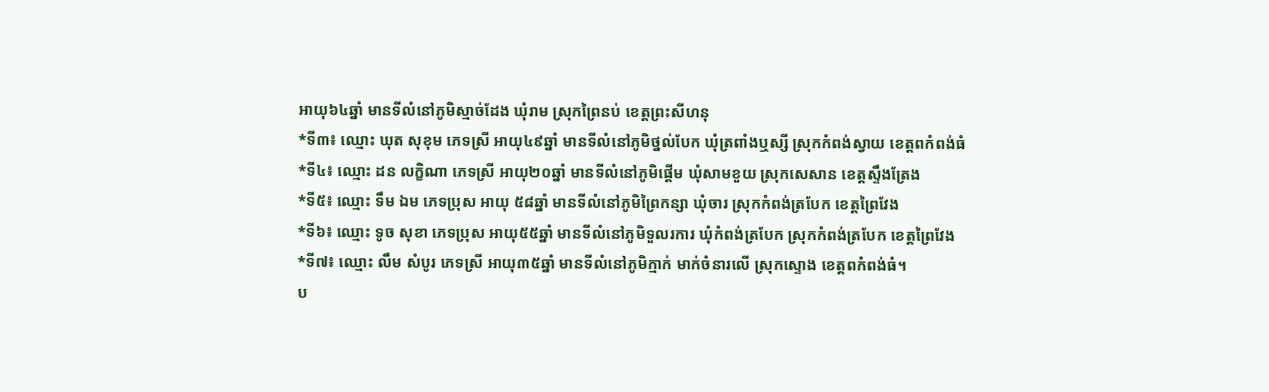អាយុ៦៤ឆ្នាំ មានទីលំនៅភូមិស្មាច់ដែង ឃុំរាម ស្រុកព្រៃនប់ ខេត្តព្រះសីហនុ
*ទី៣៖ ឈ្មោះ ឃុត សុខុម ភេទស្រី អាយុ៤៩ឆ្នាំ មានទីលំនៅភូមិថ្នល់បែក ឃុំត្រពាំងឬស្សី ស្រុកកំពង់ស្វាយ ខេត្តពកំពង់ធំ
*ទី៤៖ ឈ្មោះ ដន លក្ខិណា ភេទស្រី អាយុ២០ឆ្នាំ មានទីលំនៅភូមិផ្តើម ឃុំសាមខួយ ស្រុកសេសាន ខេត្តស្ទឹងត្រែង
*ទី៥៖ ឈ្មោះ ទឹម ឯម ភេទប្រុស អាយុ ៥៨ឆ្នាំ មានទីលំនៅភូមិព្រៃកន្សា ឃុំចារ ស្រុកកំពង់ត្របែក ខេត្តព្រៃវែង
*ទី៦៖ ឈ្មោះ ទូច សុខា ភេទប្រុស អាយុ៥៥ឆ្នាំ មានទីលំនៅភូមិទួលរការ ឃុំកំពង់ត្របែក ស្រុកកំពង់ត្របែក ខេត្តព្រៃវែង
*ទី៧៖ ឈ្មោះ លឹម សំបូរ ភេទស្រី អាយុ៣៥ឆ្នាំ មានទីលំនៅភូមិក្មាក់ មាក់ចំនារលើ ស្រុកស្ទោង ខេត្តពកំពង់ធំ។
ប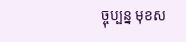ច្ចុប្បន្ន មុខស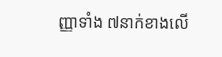ញ្ញាទាំង ៧នាក់ខាងលើ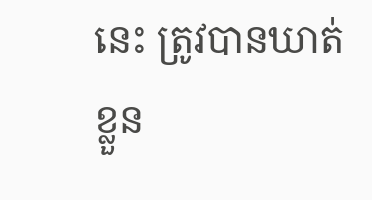នេះ ត្រូវបានឃាត់ខ្លួន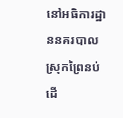នៅអធិការដ្ឋាននគរបាលស្រុកព្រៃនប់ ដើ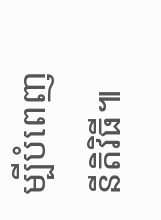ម្បីបំពេញនីតិវិធី៕